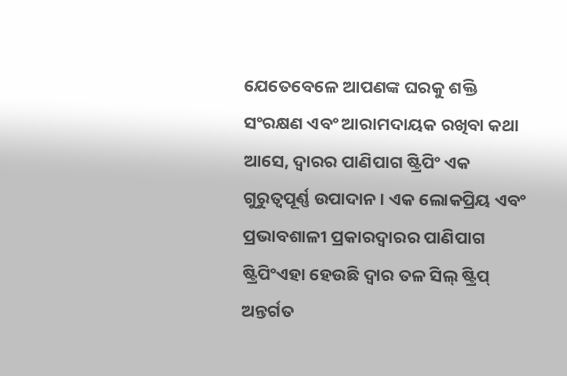ଯେତେବେଳେ ଆପଣଙ୍କ ଘରକୁ ଶକ୍ତି ସଂରକ୍ଷଣ ଏବଂ ଆରାମଦାୟକ ରଖିବା କଥା ଆସେ, ଦ୍ୱାରର ପାଣିପାଗ ଷ୍ଟ୍ରିପିଂ ଏକ ଗୁରୁତ୍ୱପୂର୍ଣ୍ଣ ଉପାଦାନ। ଏକ ଲୋକପ୍ରିୟ ଏବଂ ପ୍ରଭାବଶାଳୀ ପ୍ରକାରଦ୍ୱାରର ପାଣିପାଗ ଷ୍ଟ୍ରିପିଂଏହା ହେଉଛି ଦ୍ୱାର ତଳ ସିଲ୍ ଷ୍ଟ୍ରିପ୍ ଅନ୍ତର୍ଗତ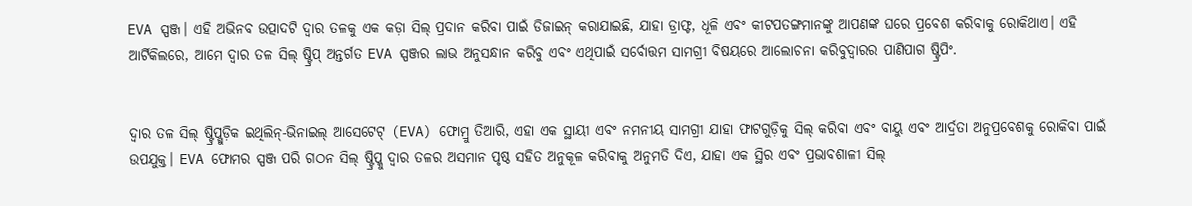EVA ସ୍ପଞ୍ଜ। ଏହି ଅଭିନବ ଉତ୍ପାଦଟି ଦ୍ୱାର ତଳକୁ ଏକ କଡ଼ା ସିଲ୍ ପ୍ରଦାନ କରିବା ପାଇଁ ଡିଜାଇନ୍ କରାଯାଇଛି, ଯାହା ଡ୍ରାଫ୍ଟ, ଧୂଳି ଏବଂ କୀଟପତଙ୍ଗମାନଙ୍କୁ ଆପଣଙ୍କ ଘରେ ପ୍ରବେଶ କରିବାକୁ ରୋକିଥାଏ। ଏହି ଆର୍ଟିକିଲରେ, ଆମେ ଦ୍ୱାର ତଳ ସିଲ୍ ଷ୍ଟ୍ରିପ୍ ଅନ୍ତର୍ଗତ EVA ସ୍ପଞ୍ଜର ଲାଭ ଅନୁସନ୍ଧାନ କରିବୁ ଏବଂ ଏଥିପାଇଁ ସର୍ବୋତ୍ତମ ସାମଗ୍ରୀ ବିଷୟରେ ଆଲୋଚନା କରିବୁଦ୍ୱାରର ପାଣିପାଗ ଷ୍ଟ୍ରିପିଂ.


ଦ୍ୱାର ତଳ ସିଲ୍ ଷ୍ଟ୍ରିପ୍ଗୁଡ଼ିକ ଇଥିଲିନ୍-ଭିନାଇଲ୍ ଆସେଟେଟ୍ (EVA) ଫୋମ୍ରୁ ତିଆରି, ଏହା ଏକ ସ୍ଥାୟୀ ଏବଂ ନମନୀୟ ସାମଗ୍ରୀ ଯାହା ଫାଟଗୁଡ଼ିକୁ ସିଲ୍ କରିବା ଏବଂ ବାୟୁ ଏବଂ ଆର୍ଦ୍ରତା ଅନୁପ୍ରବେଶକୁ ରୋକିବା ପାଇଁ ଉପଯୁକ୍ତ। EVA ଫୋମର ସ୍ପଞ୍ଜ ପରି ଗଠନ ସିଲ୍ ଷ୍ଟ୍ରିପ୍କୁ ଦ୍ୱାର ତଳର ଅସମାନ ପୃଷ୍ଠ ସହିତ ଅନୁକୂଳ କରିବାକୁ ଅନୁମତି ଦିଏ, ଯାହା ଏକ ସ୍ଥିର ଏବଂ ପ୍ରଭାବଶାଳୀ ସିଲ୍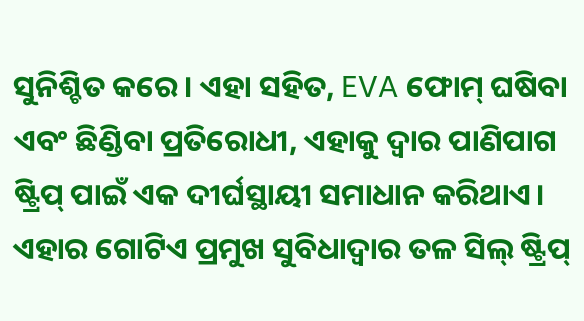ସୁନିଶ୍ଚିତ କରେ। ଏହା ସହିତ, EVA ଫୋମ୍ ଘଷିବା ଏବଂ ଛିଣ୍ଡିବା ପ୍ରତିରୋଧୀ, ଏହାକୁ ଦ୍ୱାର ପାଣିପାଗ ଷ୍ଟ୍ରିପ୍ ପାଇଁ ଏକ ଦୀର୍ଘସ୍ଥାୟୀ ସମାଧାନ କରିଥାଏ।
ଏହାର ଗୋଟିଏ ପ୍ରମୁଖ ସୁବିଧାଦ୍ୱାର ତଳ ସିଲ୍ ଷ୍ଟ୍ରିପ୍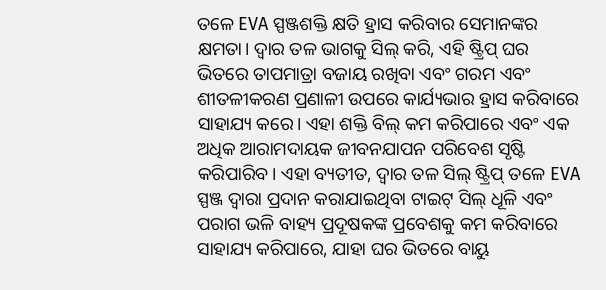ତଳେ EVA ସ୍ପଞ୍ଜଶକ୍ତି କ୍ଷତି ହ୍ରାସ କରିବାର ସେମାନଙ୍କର କ୍ଷମତା। ଦ୍ୱାର ତଳ ଭାଗକୁ ସିଲ୍ କରି, ଏହି ଷ୍ଟ୍ରିପ୍ ଘର ଭିତରେ ତାପମାତ୍ରା ବଜାୟ ରଖିବା ଏବଂ ଗରମ ଏବଂ ଶୀତଳୀକରଣ ପ୍ରଣାଳୀ ଉପରେ କାର୍ଯ୍ୟଭାର ହ୍ରାସ କରିବାରେ ସାହାଯ୍ୟ କରେ। ଏହା ଶକ୍ତି ବିଲ୍ କମ କରିପାରେ ଏବଂ ଏକ ଅଧିକ ଆରାମଦାୟକ ଜୀବନଯାପନ ପରିବେଶ ସୃଷ୍ଟି କରିପାରିବ। ଏହା ବ୍ୟତୀତ, ଦ୍ୱାର ତଳ ସିଲ୍ ଷ୍ଟ୍ରିପ୍ ତଳେ EVA ସ୍ପଞ୍ଜ ଦ୍ୱାରା ପ୍ରଦାନ କରାଯାଇଥିବା ଟାଇଟ୍ ସିଲ୍ ଧୂଳି ଏବଂ ପରାଗ ଭଳି ବାହ୍ୟ ପ୍ରଦୂଷକଙ୍କ ପ୍ରବେଶକୁ କମ କରିବାରେ ସାହାଯ୍ୟ କରିପାରେ, ଯାହା ଘର ଭିତରେ ବାୟୁ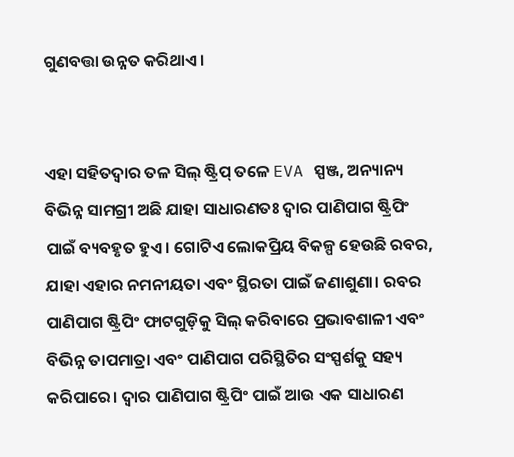ଗୁଣବତ୍ତା ଉନ୍ନତ କରିଥାଏ।


ଏହା ସହିତଦ୍ୱାର ତଳ ସିଲ୍ ଷ୍ଟ୍ରିପ୍ ତଳେ EVA ସ୍ପଞ୍ଜ, ଅନ୍ୟାନ୍ୟ ବିଭିନ୍ନ ସାମଗ୍ରୀ ଅଛି ଯାହା ସାଧାରଣତଃ ଦ୍ୱାର ପାଣିପାଗ ଷ୍ଟ୍ରିପିଂ ପାଇଁ ବ୍ୟବହୃତ ହୁଏ। ଗୋଟିଏ ଲୋକପ୍ରିୟ ବିକଳ୍ପ ହେଉଛି ରବର, ଯାହା ଏହାର ନମନୀୟତା ଏବଂ ସ୍ଥିରତା ପାଇଁ ଜଣାଶୁଣା। ରବର ପାଣିପାଗ ଷ୍ଟ୍ରିପିଂ ଫାଟଗୁଡ଼ିକୁ ସିଲ୍ କରିବାରେ ପ୍ରଭାବଶାଳୀ ଏବଂ ବିଭିନ୍ନ ତାପମାତ୍ରା ଏବଂ ପାଣିପାଗ ପରିସ୍ଥିତିର ସଂସ୍ପର୍ଶକୁ ସହ୍ୟ କରିପାରେ। ଦ୍ୱାର ପାଣିପାଗ ଷ୍ଟ୍ରିପିଂ ପାଇଁ ଆଉ ଏକ ସାଧାରଣ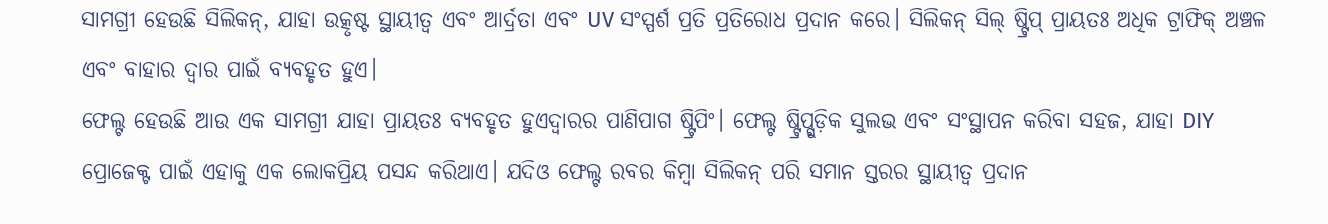ସାମଗ୍ରୀ ହେଉଛି ସିଲିକନ୍, ଯାହା ଉତ୍କୃଷ୍ଟ ସ୍ଥାୟୀତ୍ୱ ଏବଂ ଆର୍ଦ୍ରତା ଏବଂ UV ସଂସ୍ପର୍ଶ ପ୍ରତି ପ୍ରତିରୋଧ ପ୍ରଦାନ କରେ। ସିଲିକନ୍ ସିଲ୍ ଷ୍ଟ୍ରିପ୍ ପ୍ରାୟତଃ ଅଧିକ ଟ୍ରାଫିକ୍ ଅଞ୍ଚଳ ଏବଂ ବାହାର ଦ୍ୱାର ପାଇଁ ବ୍ୟବହୃତ ହୁଏ।
ଫେଲ୍ଟ ହେଉଛି ଆଉ ଏକ ସାମଗ୍ରୀ ଯାହା ପ୍ରାୟତଃ ବ୍ୟବହୃତ ହୁଏଦ୍ୱାରର ପାଣିପାଗ ଷ୍ଟ୍ରିପିଂ। ଫେଲ୍ଟ ଷ୍ଟ୍ରିପ୍ଗୁଡ଼ିକ ସୁଲଭ ଏବଂ ସଂସ୍ଥାପନ କରିବା ସହଜ, ଯାହା DIY ପ୍ରୋଜେକ୍ଟ ପାଇଁ ଏହାକୁ ଏକ ଲୋକପ୍ରିୟ ପସନ୍ଦ କରିଥାଏ। ଯଦିଓ ଫେଲ୍ଟ ରବର କିମ୍ବା ସିଲିକନ୍ ପରି ସମାନ ସ୍ତରର ସ୍ଥାୟୀତ୍ୱ ପ୍ରଦାନ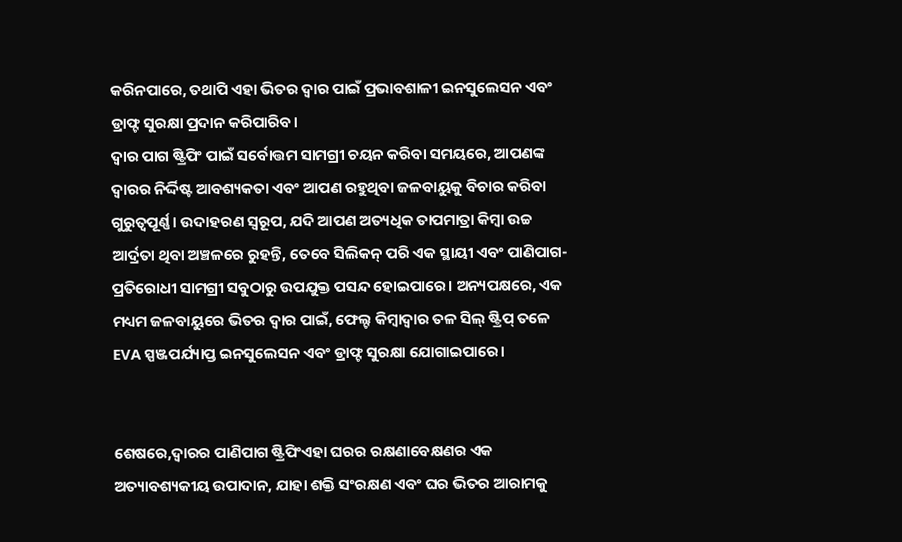କରିନପାରେ, ତଥାପି ଏହା ଭିତର ଦ୍ୱାର ପାଇଁ ପ୍ରଭାବଶାଳୀ ଇନସୁଲେସନ ଏବଂ ଡ୍ରାଫ୍ଟ ସୁରକ୍ଷା ପ୍ରଦାନ କରିପାରିବ।
ଦ୍ୱାର ପାଗ ଷ୍ଟ୍ରିପିଂ ପାଇଁ ସର୍ବୋତ୍ତମ ସାମଗ୍ରୀ ଚୟନ କରିବା ସମୟରେ, ଆପଣଙ୍କ ଦ୍ୱାରର ନିର୍ଦ୍ଦିଷ୍ଟ ଆବଶ୍ୟକତା ଏବଂ ଆପଣ ରହୁଥିବା ଜଳବାୟୁକୁ ବିଚାର କରିବା ଗୁରୁତ୍ୱପୂର୍ଣ୍ଣ। ଉଦାହରଣ ସ୍ୱରୂପ, ଯଦି ଆପଣ ଅତ୍ୟଧିକ ତାପମାତ୍ରା କିମ୍ବା ଉଚ୍ଚ ଆର୍ଦ୍ରତା ଥିବା ଅଞ୍ଚଳରେ ରୁହନ୍ତି, ତେବେ ସିଲିକନ୍ ପରି ଏକ ସ୍ଥାୟୀ ଏବଂ ପାଣିପାଗ-ପ୍ରତିରୋଧୀ ସାମଗ୍ରୀ ସବୁଠାରୁ ଉପଯୁକ୍ତ ପସନ୍ଦ ହୋଇପାରେ। ଅନ୍ୟପକ୍ଷରେ, ଏକ ମଧ୍ୟମ ଜଳବାୟୁରେ ଭିତର ଦ୍ୱାର ପାଇଁ, ଫେଲ୍ଟ କିମ୍ବାଦ୍ୱାର ତଳ ସିଲ୍ ଷ୍ଟ୍ରିପ୍ ତଳେ EVA ସ୍ପଞ୍ଜପର୍ଯ୍ୟାପ୍ତ ଇନସୁଲେସନ ଏବଂ ଡ୍ରାଫ୍ଟ ସୁରକ୍ଷା ଯୋଗାଇପାରେ।


ଶେଷରେ,ଦ୍ୱାରର ପାଣିପାଗ ଷ୍ଟ୍ରିପିଂଏହା ଘରର ରକ୍ଷଣାବେକ୍ଷଣର ଏକ ଅତ୍ୟାବଶ୍ୟକୀୟ ଉପାଦାନ, ଯାହା ଶକ୍ତି ସଂରକ୍ଷଣ ଏବଂ ଘର ଭିତର ଆରାମକୁ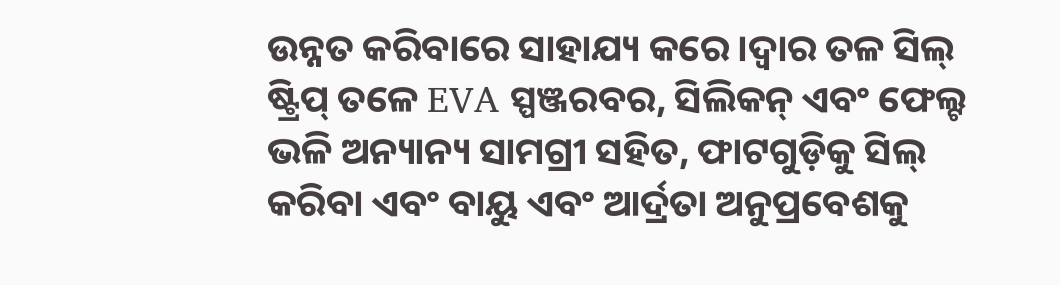ଉନ୍ନତ କରିବାରେ ସାହାଯ୍ୟ କରେ।ଦ୍ୱାର ତଳ ସିଲ୍ ଷ୍ଟ୍ରିପ୍ ତଳେ EVA ସ୍ପଞ୍ଜରବର, ସିଲିକନ୍ ଏବଂ ଫେଲ୍ଟ ଭଳି ଅନ୍ୟାନ୍ୟ ସାମଗ୍ରୀ ସହିତ, ଫାଟଗୁଡ଼ିକୁ ସିଲ୍ କରିବା ଏବଂ ବାୟୁ ଏବଂ ଆର୍ଦ୍ରତା ଅନୁପ୍ରବେଶକୁ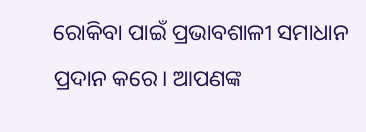ରୋକିବା ପାଇଁ ପ୍ରଭାବଶାଳୀ ସମାଧାନ ପ୍ରଦାନ କରେ। ଆପଣଙ୍କ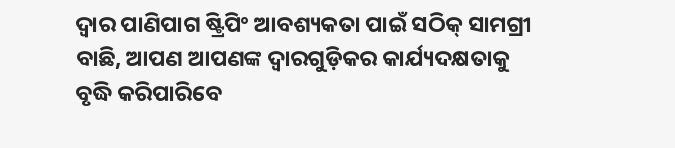ଦ୍ୱାର ପାଣିପାଗ ଷ୍ଟ୍ରିପିଂ ଆବଶ୍ୟକତା ପାଇଁ ସଠିକ୍ ସାମଗ୍ରୀ ବାଛି, ଆପଣ ଆପଣଙ୍କ ଦ୍ୱାରଗୁଡ଼ିକର କାର୍ଯ୍ୟଦକ୍ଷତାକୁ ବୃଦ୍ଧି କରିପାରିବେ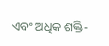ଏବଂ ଅଧିକ ଶକ୍ତି-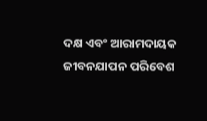ଦକ୍ଷ ଏବଂ ଆରାମଦାୟକ ଜୀବନଯାପନ ପରିବେଶ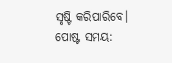ସୃଷ୍ଟି କରିପାରିବେ।
ପୋଷ୍ଟ ସମୟ: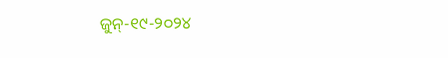ଜୁନ୍-୧୯-୨୦୨୪